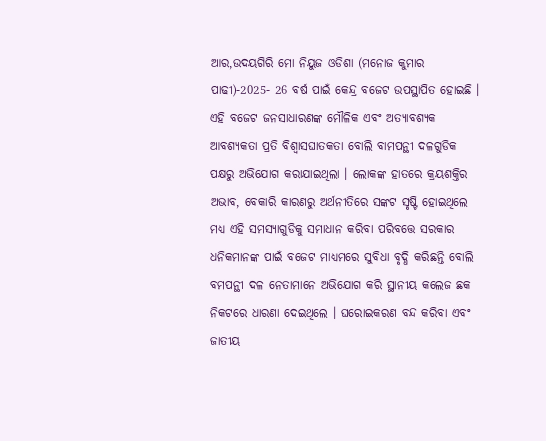ଆର,ଉଦୟଗିରି ମୋ ନିୟୁଜ ଓଡିଶା (ମନୋଜ କୁମାର ପାଢୀ)-2025- 26 ବର୍ଷ ପାଇଁ କେନ୍ଦ୍ର ବଜେଟ ଉପସ୍ଥାପିତ ହୋଇଛି । ଏହି ବଜେଟ ଜନସାଧାରଣଙ୍କ ମୌଳିକ ଏବଂ ଅତ୍ୟାବଶ୍ୟକ ଆବଶ୍ୟକତା ପ୍ରତି ବିଶ୍ବାସଘାତକତା ବୋଲି ବାମପନ୍ଥୀ ଦଳଗୁଡିକ ପକ୍ଷରୁ ଅଭିଯୋଗ କରାଯାଇଥିଲା । ଲୋକଙ୍କ ହାତରେ କ୍ରୟଶକ୍ତିର ଅଭାବ, ବେକାରି କାରଣରୁ ଅର୍ଥନୀତିରେ ସଙ୍କଟ ସୃଷ୍ଟି ହୋଇଥିଲେ ମଧ୍ୟ ଏହି ସମସ୍ୟାଗୁଡିକୁ ସମାଧାନ କରିବା ପରିବତ୍ତେ ସରକାର ଧନିକମାନଙ୍କ ପାଇଁ ବଜେଟ ମାଧ୍ୟମରେ ସୁବିଧା ବୃଦ୍ଧି କରିଛନ୍ତି ବୋଲି ବମପନ୍ଥୀ ଦଳ ନେତାମାନେ ଅଭିଯୋଗ କରି ସ୍ଥାନୀୟ କଲେଜ ଛକ ନିକଟରେ ଧାରଣା ଦେଇଥିଲେ । ଘରୋଇକରଣ ବନ୍ଦ କରିବା ଏବଂ ଜାତୀୟ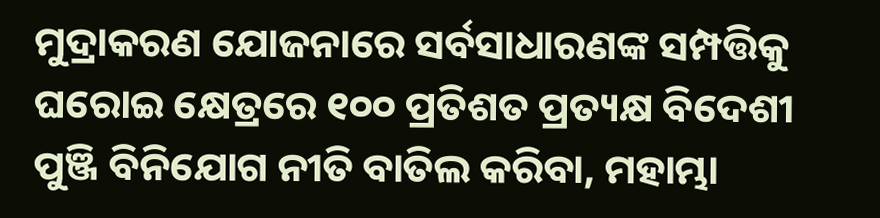ମୁଦ୍ରାକରଣ ଯୋଜନାରେ ସର୍ବସାଧାରଣଙ୍କ ସମ୍ପତ୍ତିକୁ ଘରୋଇ କ୍ଷେତ୍ରରେ ୧୦୦ ପ୍ରତିଶତ ପ୍ରତ୍ୟକ୍ଷ ବିଦେଶୀ ପୁଞ୍ଜି ବିନିଯୋଗ ନୀତି ବାତିଲ କରିବା, ମହାମ୍ଭା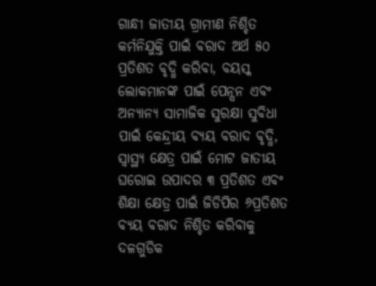ଗାନ୍ଧୀ ଜାତୀୟ ଗ୍ରାମୀଣ ନିଶ୍ଚିତ କର୍ମନିଯୁକ୍ତି ପାଇଁ ବରାଦ ଅର୍ଥ ୫୦ ପ୍ରତିଶତ ବୃଦ୍ଧି କରିବା, ବୟସ୍କ ଲୋକମାନଙ୍କ ପାଇଁ ପେନ୍ସନ ଏବଂ ଅନ୍ୟାନ୍ୟ ସାମାଜିକ ସୁରକ୍ଷା ସୁବିଧା ପାଇଁ କେନ୍ଦ୍ରୀୟ ବ୍ୟୟ ବରାଦ ବୃଦ୍ଧି, ସ୍ବାସ୍ଥ୍ୟ କ୍ଷେତ୍ର ପାଇଁ ମୋଟ ଜାତୀୟ ଘରୋଇ ଉପାଦର ୩ ପ୍ରତିଶତ ଏବଂ ଶିକ୍ଷା କ୍ଷେତ୍ର ପାଇଁ ଜିଡିପିର ୬ପ୍ରତିଶତ ବ୍ୟୟ ବରାଦ ନିଶ୍ଚିତ କରିବାକୁ ଦଳଗୁଡିକ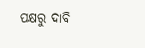ପକ୍ଷରୁ ଦାବି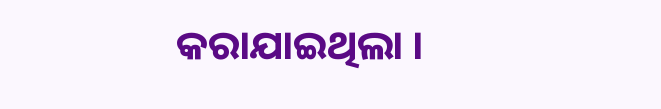କରାଯାଇଥିଲା ।